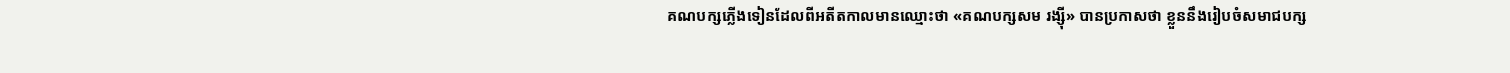គណបក្សភ្លើងទៀនដែលពីអតីតកាលមានឈ្មោះថា «គណបក្សសម រង្ស៊ី» បានប្រកាសថា ខ្លួននឹងរៀបចំសមាជបក្ស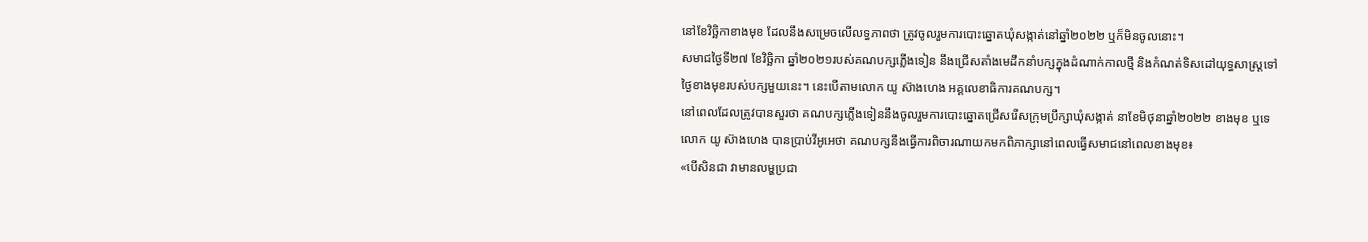នៅខែវិច្ឆិកាខាងមុខ ដែលនឹងសម្រេចលើលទ្ធភាពថា ត្រូវចូលរួមការបោះឆ្នោតឃុំសង្កាត់នៅឆ្នាំ២០២២ ឬក៏មិនចូលនោះ។
សមាជថ្ងៃទី២៧ ខែវិច្ឆិកា ឆ្នាំ២០២១របស់គណបក្សភ្លើងទៀន នឹងជ្រើសតាំងមេដឹកនាំបក្សក្នុងដំណាក់កាលថ្មី និងកំណត់ទិសដៅយុទ្ធសាស្ត្រទៅថ្ងៃខាងមុខរបស់បក្សមួយនេះ។ នេះបើតាមលោក យូ ស៊ាងហេង អគ្គលេខាធិការគណបក្ស។
នៅពេលដែលត្រូវបានសួរថា គណបក្សភ្លើងទៀននឹងចូលរួមការបោះឆ្នោតជ្រើសរើសក្រុមប្រឹក្សាឃុំសង្កាត់ នាខែមិថុនាឆ្នាំ២០២២ ខាងមុខ ឬទេ លោក យូ ស៊ាងហេង បានប្រាប់វីអូអេថា គណបក្សនឹងធ្វើការពិចារណាយកមកពិភាក្សានៅពេលធ្វើសមាជនៅពេលខាងមុខ៖
«បើសិនជា វាមានលម្ហប្រជា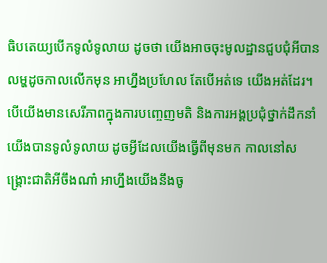ធិបតេយ្យបើកទូលំទូលាយ ដូចថា យើងអាចចុះមូលដ្ឋានជួបជុំអីបាន លម្ហដូចកាលលើកមុន អាហ្នឹងប្រហែល តែបើអត់ទេ យើងអត់ដែរ។ បើយើងមានសេរីភាពក្នុងការបញ្ចេញមតិ និងការអង្គប្រជុំថ្នាក់ដឹកនាំយើងបានទូលំទូលាយ ដូចអ្វីដែលយើងធ្វើពីមុនមក កាលនៅសង្គ្រោះជាតិអីចឹងណា៎ អាហ្នឹងយើងនឹងចូ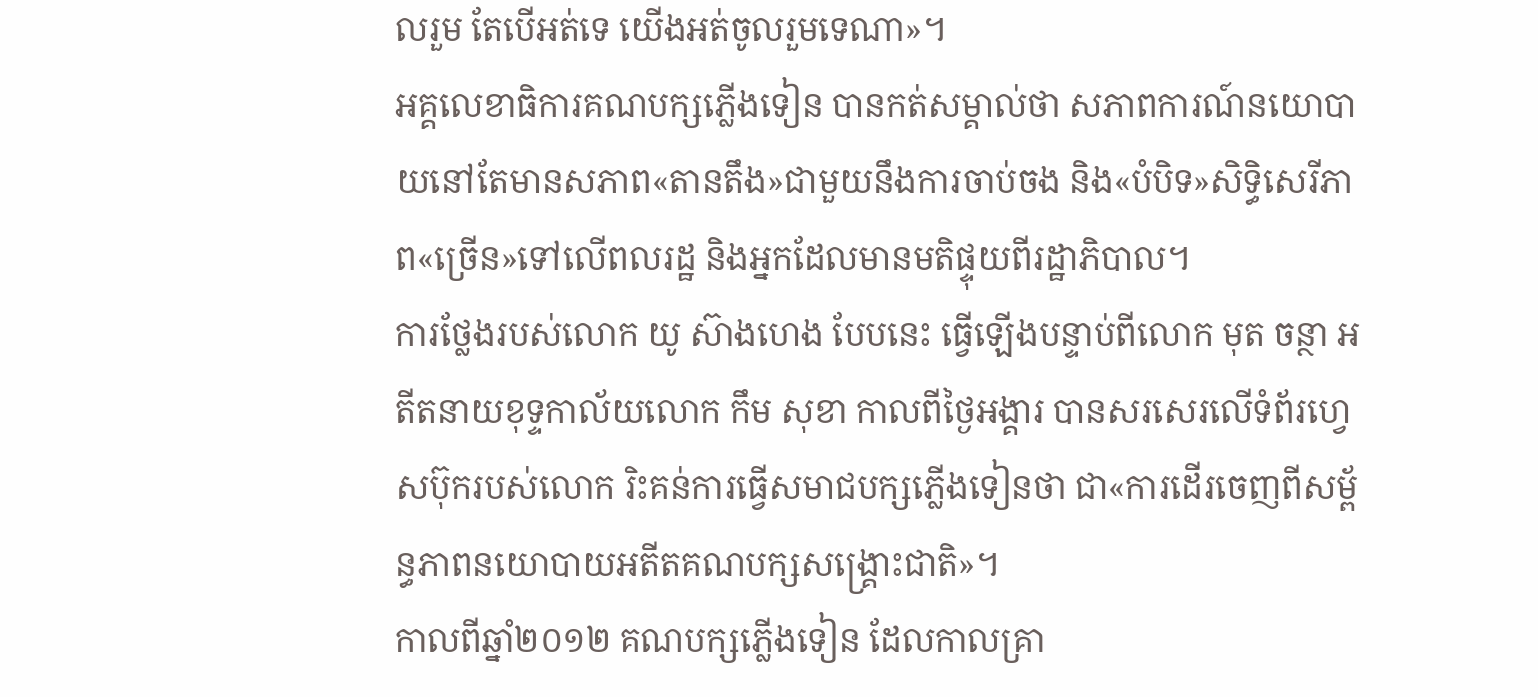លរួម តែបើអត់ទេ យើងអត់ចូលរួមទេណា»។
អគ្គលេខាធិការគណបក្សភ្លើងទៀន បានកត់សម្គាល់ថា សភាពការណ៍នយោបាយនៅតែមានសភាព«តានតឹង»ជាមួយនឹងការចាប់ចង និង«បំបិទ»សិទ្ធិសេរីភាព«ច្រើន»ទៅលើពលរដ្ឋ និងអ្នកដែលមានមតិផ្ទុយពីរដ្ឋាភិបាល។
ការថ្លែងរបស់លោក យូ ស៊ាងហេង បែបនេះ ធ្វើឡើងបន្ទាប់ពីលោក មុត ចន្ថា អតីតនាយខុទ្ទកាល័យលោក កឹម សុខា កាលពីថ្ងៃអង្គារ បានសរសេរលើទំព័រហ្វេសប៊ុករបស់លោក រិះគន់ការធ្វើសមាជបក្សភ្លើងទៀនថា ជា«ការដើរចេញពីសម្ព័ន្ធភាពនយោបាយអតីតគណបក្សសង្គ្រោះជាតិ»។
កាលពីឆ្នាំ២០១២ គណបក្សភ្លើងទៀន ដែលកាលគ្រា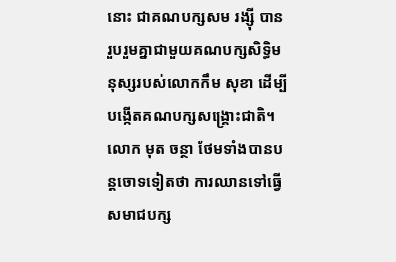នោះ ជាគណបក្សសម រង្ស៊ី បានរួបរួមគ្នាជាមួយគណបក្សសិទ្ធិមនុស្សរបស់លោកកឹម សុខា ដើម្បីបង្កើតគណបក្សសង្គ្រោះជាតិ។
លោក មុត ចន្ថា ថែមទាំងបានបន្តចោទទៀតថា ការឈានទៅធ្វើសមាជបក្ស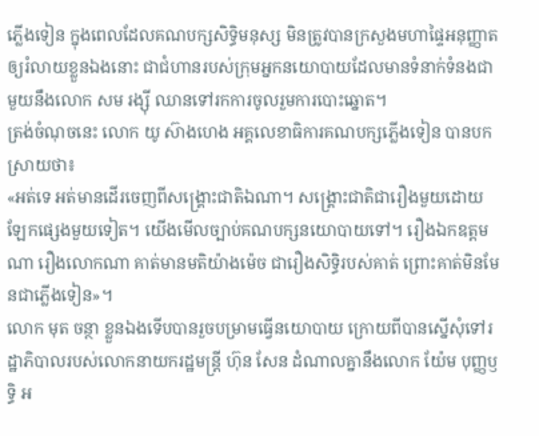ភ្លើងទៀន ក្នុងពេលដែលគណបក្សសិទ្ធិមនុស្ស មិនត្រូវបានក្រសួងមហាផ្ទៃអនុញ្ញាតឲ្យរំលាយខ្លួនឯងនោះ ជាជំហានរបស់ក្រុមអ្នកនយោបាយដែលមានទំនាក់ទំនងជាមួយនឹងលោក សម រង្ស៊ី ឈានទៅរកការចូលរួមការបោះឆ្នោត។
ត្រង់ចំណុចនេះ លោក យូ ស៊ាងហេង អគ្គលេខាធិការគណបក្សភ្លើងទៀន បានបកស្រាយថា៖
«អត់ទេ អត់មានដើរចេញពីសង្គ្រោះជាតិឯណា។ សង្គ្រោះជាតិជារឿងមួយដោយឡែកផ្សេងមួយទៀត។ យើងមើលច្បាប់គណបក្សនយោបាយទៅ។ រឿងឯកឧត្ដមណា រឿងលោកណា គាត់មានមតិយ៉ាងម៉េច ជារឿងសិទ្ធិរបស់គាត់ ព្រោះគាត់មិនមែនជាភ្លើងទៀន»។
លោក មុត ចន្ថា ខ្លួនឯងទើបបានរួចបម្រាមធ្វើនយោបាយ ក្រោយពីបានស្នើសុំទៅរដ្ឋាភិបាលរបស់លោកនាយករដ្ឋមន្ត្រី ហ៊ុន សែន ដំណាលគ្នានឹងលោក យ៉ែម បុញ្ញឫទ្ធិ អ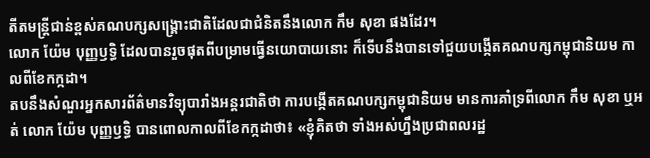តីតមន្ត្រីជាន់ខ្ពស់គណបក្សសង្គ្រោះជាតិដែលជាជំនិតនឹងលោក កឹម សុខា ផងដែរ។
លោក យ៉ែម បុញ្ញឫទ្ធិ ដែលបានរួចផុតពីបម្រាមធ្វើនយោបាយនោះ ក៏ទើបនឹងបានទៅជួយបង្កើតគណបក្សកម្ពុជានិយម កាលពីខែកក្កដា។
តបនឹងសំណួរអ្នកសារព័ត៌មានវិទ្យុបារាំងអន្តរជាតិថា ការបង្កើតគណបក្សកម្ពុជានិយម មានការគាំទ្រពីលោក កឹម សុខា ឬអត់ លោក យ៉ែម បុញ្ញឫទ្ធិ បានពោលកាលពីខែកក្កដាថា៖ «ខ្ញុំគិតថា ទាំងអស់ហ្នឹងប្រជាពលរដ្ឋ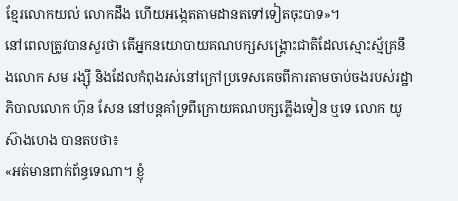ខ្មែរលោកយល់ លោកដឹង ហើយអង្កេតតាមដានតទៅទៀតចុះបាទ»។
នៅពេលត្រូវបានសួរថា តើអ្នកនយោបាយគណបក្សសង្គ្រោះជាតិដែលស្មោះស្ម័គ្រនឹងលោក សម រង្ស៊ី និងដែលកំពុងរស់នៅក្រៅប្រទេសគេចពីការតាមចាប់ចងរបស់រដ្ឋាភិបាលលោក ហ៊ុន សែន នៅបន្តគាំទ្រពីក្រោយគណបក្សភ្លើងទៀន ឬទេ លោក យូ ស៊ាងហេង បានតបថា៖
«អត់មានពាក់ព័ន្ធទេណា។ ខ្ញុំ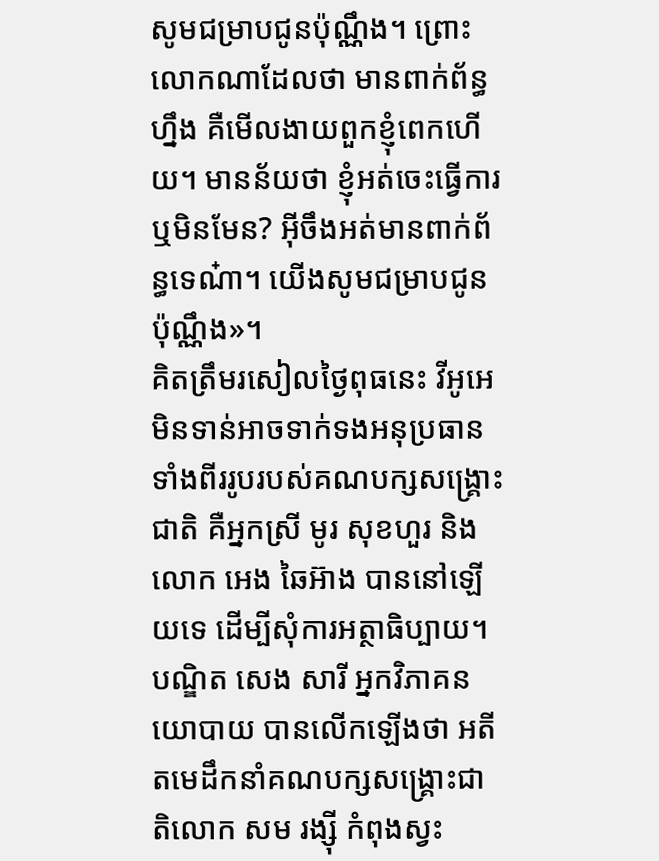សូមជម្រាបជូនប៉ុណ្ណឹង។ ព្រោះលោកណាដែលថា មានពាក់ព័ន្ធហ្នឹង គឺមើលងាយពួកខ្ញុំពេកហើយ។ មានន័យថា ខ្ញុំអត់ចេះធ្វើការ ឬមិនមែន? អ៊ីចឹងអត់មានពាក់ព័ន្ធទេណ៎ា។ យើងសូមជម្រាបជូនប៉ុណ្ណឹង»។
គិតត្រឹមរសៀលថ្ងៃពុធនេះ វីអូអេមិនទាន់អាចទាក់ទងអនុប្រធានទាំងពីររូបរបស់គណបក្សសង្គ្រោះជាតិ គឺអ្នកស្រី មូរ សុខហួរ និងលោក អេង ឆៃអ៊ាង បាននៅឡើយទេ ដើម្បីសុំការអត្ថាធិប្បាយ។
បណ្ឌិត សេង សារី អ្នកវិភាគនយោបាយ បានលើកឡើងថា អតីតមេដឹកនាំគណបក្សសង្គ្រោះជាតិលោក សម រង្ស៊ី កំពុងស្វះ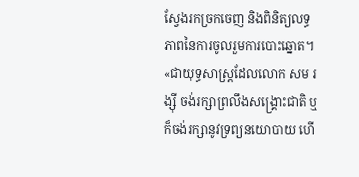ស្វែងរកច្រកចេញ និងពិនិត្យលទ្ធភាពនៃការចូលរួមការបោះឆ្នោត។
«ជាយុទ្ធសាស្ត្រដែលលោក សម រង្ស៊ី ចង់រក្សាព្រលឹងសង្គ្រោះជាតិ ឬក៏ចង់រក្សានូវទ្រព្យនយោបាយ ហើ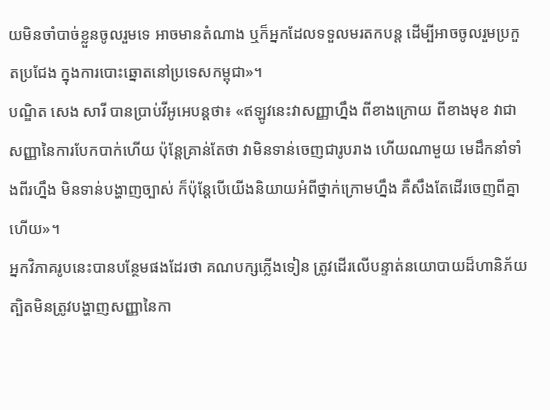យមិនចាំបាច់ខ្លួនចូលរួមទេ អាចមានតំណាង ឬក៏អ្នកដែលទទួលមរតកបន្ត ដើម្បីអាចចូលរួមប្រកួតប្រជែង ក្នុងការបោះឆ្នោតនៅប្រទេសកម្ពុជា»។
បណ្ឌិត សេង សារី បានប្រាប់វីអូអេបន្តថា៖ «ឥឡូវនេះវាសញ្ញាហ្នឹង ពីខាងក្រោយ ពីខាងមុខ វាជាសញ្ញានៃការបែកបាក់ហើយ ប៉ុន្តែគ្រាន់តែថា វាមិនទាន់ចេញជារូបរាង ហើយណាមួយ មេដឹកនាំទាំងពីរហ្នឹង មិនទាន់បង្ហាញច្បាស់ ក៏ប៉ុន្តែបើយើងនិយាយអំពីថ្នាក់ក្រោមហ្នឹង គឺសឹងតែដើរចេញពីគ្នាហើយ»។
អ្នកវិភាគរូបនេះបានបន្ថែមផងដែរថា គណបក្សភ្លើងទៀន ត្រូវដើរលើបន្ទាត់នយោបាយដ៏ហានិភ័យ ត្បិតមិនត្រូវបង្ហាញសញ្ញានៃកា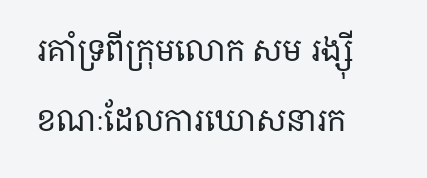រគាំទ្រពីក្រុមលោក សម រង្ស៊ី ខណៈដែលការឃោសនារក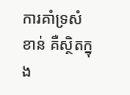ការគាំទ្រសំខាន់ គឺស្ថិតក្នុង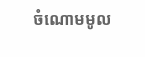ចំណោមមូល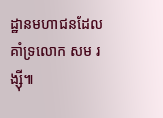ដ្ឋានមហាជនដែលគាំទ្រលោក សម រង្ស៊ី៕